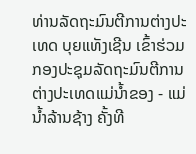ທ່ານລັດຖະມົນຕີການຕ່າງປະເທດ ບຸຍແທັງເຊີນ ເຂົ້າຮ່ວມກອງປະຊຸມລັດຖະມົນຕີການຕ່າງປະເທດແມ່ນ້ຳຂອງ - ແມ່ນ້ຳລ້ານຊ້າງ ຄັ້ງທີ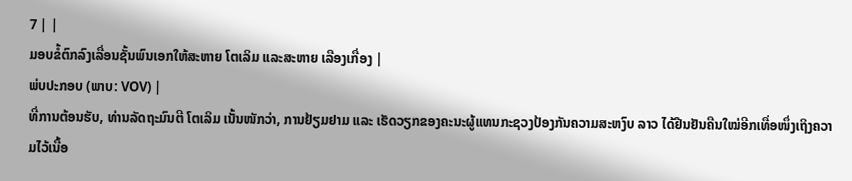7 | |
ມອບຂໍ້ຕົກລົງເລື່ອນຊັ້ນພົນເອກໃຫ້ສະຫາຍ ໂຕເລິມ ແລະສະຫາຍ ເລືອງເກື່ອງ |
ພ່ບປະກອບ (ພາບ: VOV) |
ທີ່ການຕ້ອນຮັບ, ທ່ານລັດຖະມົນຕີ ໂຕເລິມ ເນັ້ນໜັກວ່າ, ການຢ້ຽມຢາມ ແລະ ເຮັດວຽກຂອງຄະນະຜູ້ແທນກະຊວງປ້ອງກັນຄວາມສະຫງົບ ລາວ ໄດ້ຢືນຢັນຄືນໃໝ່ອີກເທື່ອໜຶ່ງເຖິງຄວາມໄວ້ເນື້ອ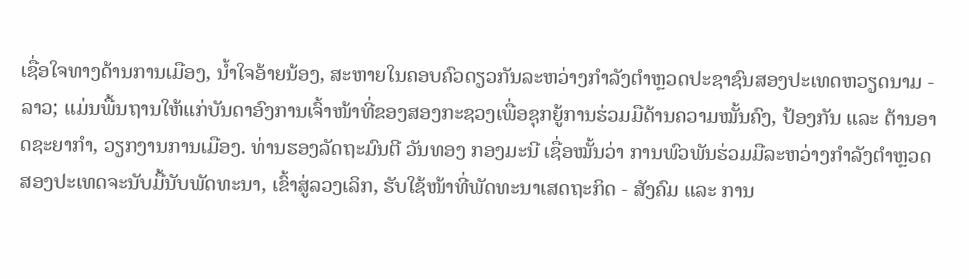ເຊື່ອໃຈທາງດ້ານການເມືອງ, ນໍ້າໃຈອ້າຍນ້ອງ, ສະຫາຍໃນຄອບຄົວດຽວກັນລະຫວ່າງກຳລັງຕຳຫຼວດປະຊາຊົນສອງປະເທດຫວຽດນາມ - ລາວ; ແມ່ນພື້ນຖານໃຫ້ແກ່ບັນດາອົງການເຈົ້າໜ້າທີ່ຂອງສອງກະຊວງເພື່ອຊຸກຍູ້ການຮ່ວມມືດ້ານຄວາມໝັ້ນຄົງ, ປ້ອງກັນ ແລະ ຕ້ານອາດຊະຍາກຳ, ວຽກງານການເມືອງ. ທ່ານຮອງລັດຖະມົນຕີ ວັນທອງ ກອງມະນີ ເຊື່ອໝັ້ນວ່າ ການພົວພັນຮ່ວມມືລະຫວ່າງກຳລັງຕຳຫຼວດສອງປະເທດຈະນັບມື້ນັບພັດທະນາ, ເຂົ້າສູ່ລວງເລິກ, ຮັບໃຊ້ໜ້າທີ່ພັດທະນາເສດຖະກິດ - ສັງຄົມ ແລະ ການ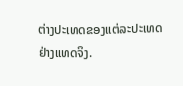ຕ່າງປະເທດຂອງແຕ່ລະປະເທດຢ່າງແທດຈິງ.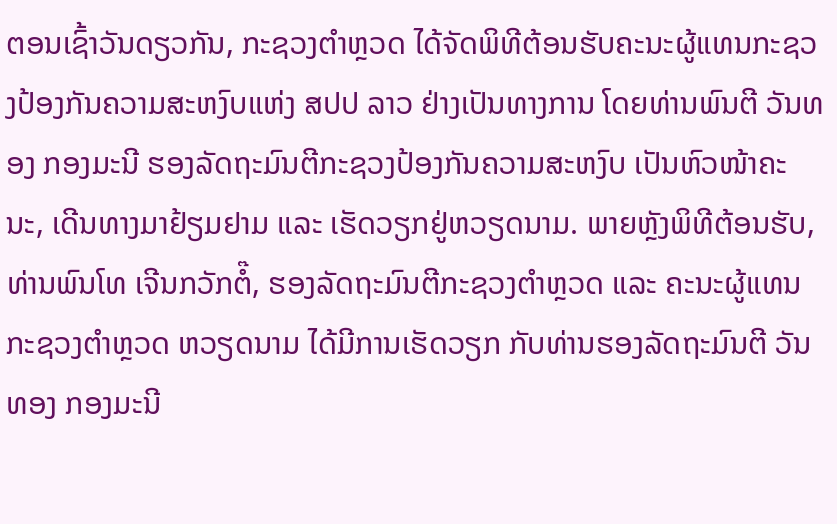ຕອນເຊົ້າວັນດຽວກັນ, ກະຊວງຕໍາຫຼວດ ໄດ້ຈັດພິທີຕ້ອນຮັບຄະນະຜູ້ແທນກະຊວງປ້ອງກັນຄວາມສະຫງົບແຫ່ງ ສປປ ລາວ ຢ່າງເປັນທາງການ ໂດຍທ່ານພົນຕີ ວັນທອງ ກອງມະນີ ຮອງລັດຖະມົນຕີກະຊວງປ້ອງກັນຄວາມສະຫງົບ ເປັນຫົວໜ້າຄະນະ, ເດີນທາງມາຢ້ຽມຢາມ ແລະ ເຮັດວຽກຢູ່ຫວຽດນາມ. ພາຍຫຼັງພິທີຕ້ອນຮັບ, ທ່ານພົນໂທ ເຈີນກວັກຕໍ໊, ຮອງລັດຖະມົນຕີກະຊວງຕຳຫຼວດ ແລະ ຄະນະຜູ້ແທນກະຊວງຕຳຫຼວດ ຫວຽດນາມ ໄດ້ມີການເຮັດວຽກ ກັບທ່ານຮອງລັດຖະມົນຕີ ວັນທອງ ກອງມະນີ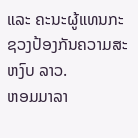ແລະ ຄະນະຜູ້ແທນກະຊວງປ້ອງກັນຄວາມສະຫງົບ ລາວ.
ຫອມມາລາ